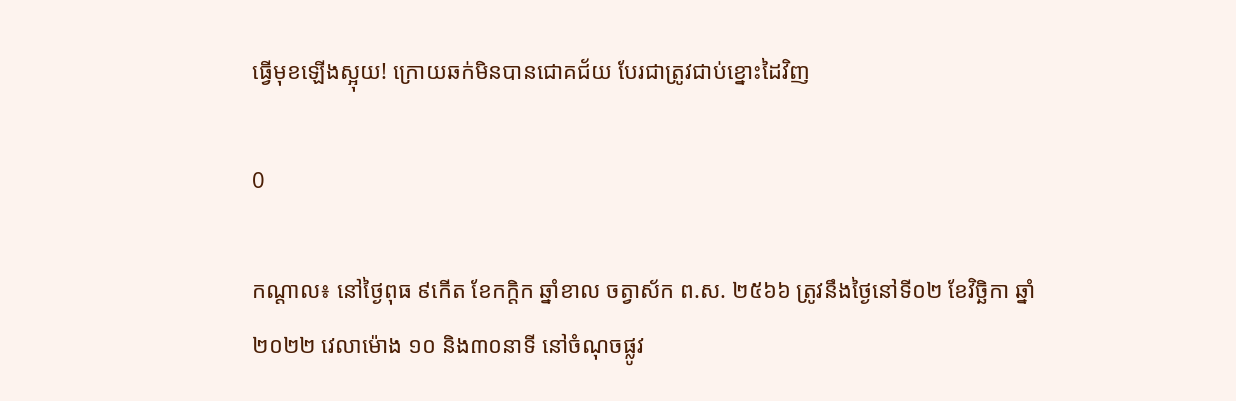ធ្វើមុខឡើងស្អុយ! ក្រោយឆក់មិនបានជោគជ័យ បែរជាត្រូវជាប់ខ្នោះដៃវិញ

0

កណ្ដាល៖ នៅថ្ងៃពុធ ៩កើត ខែកក្តិក ឆ្នាំខាល ចត្វាស័ក ព.ស. ២៥៦៦ ត្រូវនឹងថ្ងៃនៅទី០២ ខែវិច្ឆិកា ឆ្នាំ២០២២ វេលាម៉ោង ១០ និង៣០នាទី នៅចំណុចផ្លូវ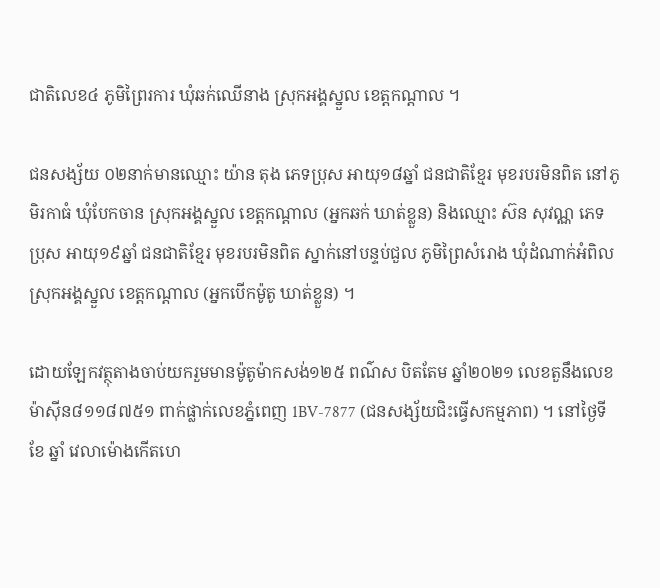ជាតិលេខ៤ ភូមិព្រៃរការ ឃុំឆក់ឈើនាង ស្រុកអង្គស្នួល ខេត្តកណ្តាល ។

ជនសង្ស័យ ០២នាក់មានឈ្មោះ យ៉ាន តុង ភេទប្រុស អាយុ១៨ឆ្នាំ ជនជាតិខ្មែរ មុខរបរមិនពិត នៅភូមិរកាធំ ឃុំបែកចាន ស្រុកអង្គស្នួល ខេត្តកណ្ដាល (អ្នកឆក់ ឃាត់ខ្លួន) និងឈ្មោះ ស៊ន សុវណ្ណ ភេទប្រុស អាយុ១៩ឆ្នាំ ជនជាតិខ្មែរ មុខរបរមិនពិត ស្នាក់នៅបន្ទប់ជួល ភូមិព្រៃសំរោង ឃុំដំណាក់អំពិល ស្រុកអង្គស្នួល ខេត្តកណ្ដាល (អ្នកបើកម៉ូតូ ឃាត់ខ្លួន) ។

ដោយឡែកវត្ថុតាងចាប់យករួមមានម៉ូតូម៉ាកសង់១២៥ ពណ៌ស បិតតែម ឆ្នាំ២០២១ លេខតួនឹងលេខម៉ាស៊ីន៨១១៨៧៥១ ពាក់ផ្លាក់លេខភ្នំពេញ 1BV-7877 (ជនសង្ស័យជិះធ្វើសកម្មភាព) ។ នៅថ្ងៃទី ខែ ឆ្នាំ វេលាម៉ោងកើតហេ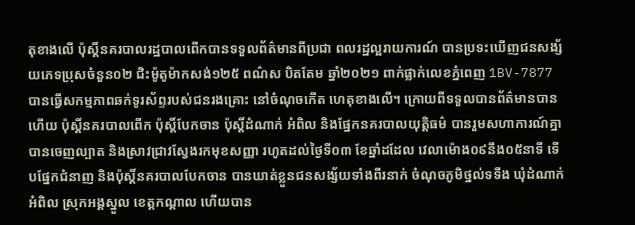តុខាងលើ ប៉ុស្ដិ៍នគរបាលរដ្ឋបាលពើកបានទទួលព័ត៌មានពីប្រជា ពលរដ្ឋល្អរាយការណ៍ បានប្រទះឃើញជនសង្ស័យភេទប្រុសចំនួន០២ ជិះម៉ូតូម៉ាកសង់១២៥ ពណ៌ស បិតតែម ឆ្នាំ២០២១ ពាក់ផ្លាក់លេខភ្នំពេញ 1BV-7877 បានធ្វើសកម្មភាពឆក់ទូរស័ព្ទរបស់ជនរងគ្រោះ នៅចំណុចកើត ហេតុខាងលើ។ ក្រោយពីទទួលបានព័ត៌មានបានហើយ ប៉ុស្ដិ៍នគរបាលពើក ប៉ុស្ដិ៍បែកចាន ប៉ុស្ដិ៍ដំណាក់ អំពិល និងផ្នែកនគរបាលយុត្តិធម៌ បានរួមសហាការណ៍គ្នា បានចេញល្បាត និងស្រាវជ្រាវស្វែងរកមុខសញ្ញា រហូតដល់ថ្ងៃទី០៣ ខែឆ្នាំដដែល វេលាម៉ោង០៩នឹង០៥នាទី ទើបផ្នែកជំនាញ និងប៉ុស្ដិ៍នគរបាលបែកចាន បានឃាត់ខ្លួនជនសង្ស័យទាំងពីរនាក់ ចំណុចភូមិថ្នល់ទទឹង ឃុំដំណាក់អំពិល ស្រុកអង្គស្នួល ខេត្តកណ្ដាល ហើយបាន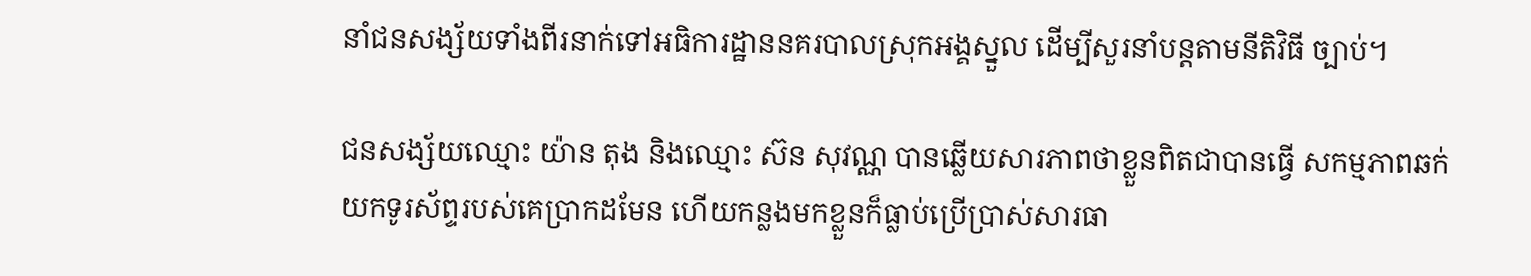នាំជនសង្ស័យទាំងពីរនាក់ទៅអធិការដ្ឋាននគរបាលស្រុកអង្គស្នួល ដើម្បីសួរនាំបន្តតាមនីតិវិធី ច្បាប់។

ជនសង្ស័យឈ្មោះ យ៉ាន តុង និងឈ្មោះ ស៊ន សុវណ្ណ បានឆ្លើយសារភាពថាខ្លួនពិតជាបានធ្វើ សកម្មភាពឆក់យកទូរស័ព្ទរបស់គេប្រាកដមែន ហើយកន្លងមកខ្លួនក៏ធ្លាប់ប្រើប្រាស់សារធា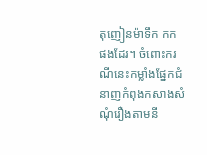តុញៀនម៉ាទឹក កក ផងដែរ។ ចំពោះករណីនេះកម្លាំងផ្នែកជំនាញកំពុងកសាងសំណុំរឿងតាមនី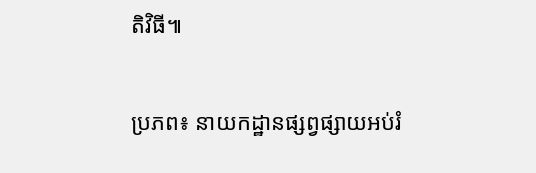តិវិធី៕

ប្រភព៖ នាយកដ្ឋានផ្សព្វផ្សាយអប់រំ